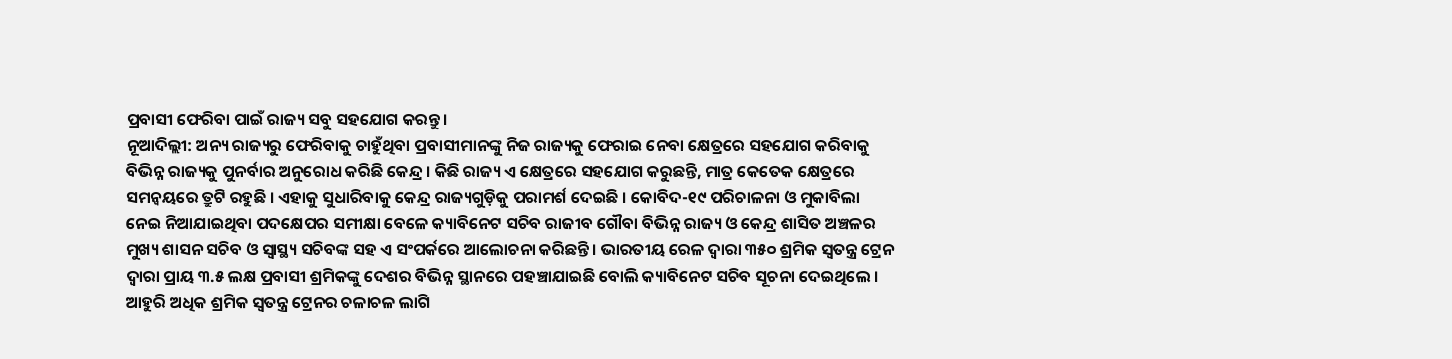ପ୍ରବାସୀ ଫେରିବା ପାଇଁ ରାଜ୍ୟ ସବୁ ସହଯୋଗ କରନ୍ତୁ।
ନୂଆଦିଲ୍ଲୀ: ଅନ୍ୟ ରାଜ୍ୟରୁ ଫେରିବାକୁ ଚାହୁଁଥିବା ପ୍ରବାସୀମାନଙ୍କୁ ନିଜ ରାଜ୍ୟକୁ ଫେରାଇ ନେବା କ୍ଷେତ୍ରରେ ସହଯୋଗ କରିବାକୁ ବିଭିନ୍ନ ରାଜ୍ୟକୁ ପୁନର୍ବାର ଅନୁରୋଧ କରିଛି କେନ୍ଦ୍ର । କିଛି ରାଜ୍ୟ ଏ କ୍ଷେତ୍ରରେ ସହଯୋଗ କରୁଛନ୍ତି, ମାତ୍ର କେତେକ କ୍ଷେତ୍ରରେ ସମନ୍ବୟରେ ତ୍ରୁଟି ରହୁଛି । ଏହାକୁ ସୁଧାରିବାକୁ କେନ୍ଦ୍ର ରାଜ୍ୟଗୁଡ଼ିକୁ ପରାମର୍ଶ ଦେଇଛି । କୋବିଦ-୧୯ ପରିଚାଳନା ଓ ମୁକାବିଲା ନେଇ ନିଆଯାଇଥିବା ପଦକ୍ଷେପର ସମୀକ୍ଷା ବେଳେ କ୍ୟାବିନେଟ ସଚିବ ରାଜୀବ ଗୌବା ବିଭିନ୍ନ ରାଜ୍ୟ ଓ କେନ୍ଦ୍ର ଶାସିତ ଅଞ୍ଚଳର ମୁଖ୍ୟ ଶାସନ ସଚିବ ଓ ସ୍ୱାସ୍ଥ୍ୟ ସଚିବଙ୍କ ସହ ଏ ସଂପର୍କରେ ଆଲୋଚନା କରିଛନ୍ତି । ଭାରତୀୟ ରେଳ ଦ୍ୱାରା ୩୫୦ ଶ୍ରମିକ ସ୍ୱତନ୍ତ୍ର ଟ୍ରେନ ଦ୍ୱାରା ପ୍ରାୟ ୩.୫ ଲକ୍ଷ ପ୍ରବାସୀ ଶ୍ରମିକଙ୍କୁ ଦେଶର ବିଭିନ୍ନ ସ୍ଥାନରେ ପହଞ୍ଚାଯାଇଛି ବୋଲି କ୍ୟାବିନେଟ ସଚିବ ସୂଚନା ଦେଇଥିଲେ । ଆହୁରି ଅଧିକ ଶ୍ରମିକ ସ୍ୱତନ୍ତ୍ର ଟ୍ରେନର ଚଳାଚଳ ଲାଗି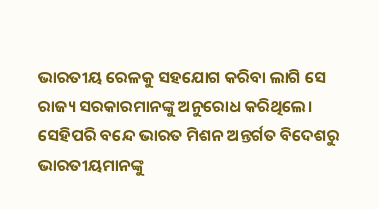ଭାରତୀୟ ରେଳକୁ ସହଯୋଗ କରିବା ଲାଗି ସେ ରାଜ୍ୟ ସରକାରମାନଙ୍କୁ ଅନୁରୋଧ କରିଥିଲେ। ସେହିପରି ବନ୍ଦେ ଭାରତ ମିଶନ ଅନ୍ତର୍ଗତ ବିଦେଶରୁ ଭାରତୀୟମାନଙ୍କୁ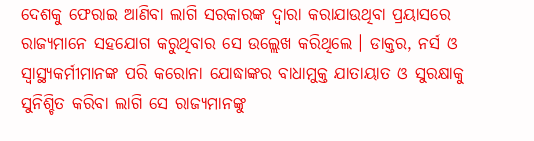ଦେଶକୁ ଫେରାଇ ଆଣିବା ଲାଗି ସରକାରଙ୍କ ଦ୍ୱାରା କରାଯାଉଥିବା ପ୍ରୟାସରେ ରାଜ୍ୟମାନେ ସହଯୋଗ କରୁଥିବାର ସେ ଉଲ୍ଲେଖ କରିଥିଲେ । ଡାକ୍ତର, ନର୍ସ ଓ ସ୍ୱାସ୍ଥ୍ୟକର୍ମୀମାନଙ୍କ ପରି କରୋନା ଯୋଦ୍ଧାଙ୍କର ବାଧାମୁକ୍ତ ଯାତାୟାତ ଓ ସୁରକ୍ଷାକୁ ସୁନିଶ୍ଚିତ କରିବା ଲାଗି ସେ ରାଜ୍ୟମାନଙ୍କୁ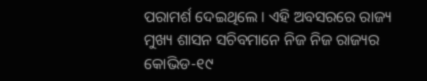ପରାମର୍ଶ ଦେଇଥିଲେ । ଏହି ଅବସରରେ ରାଜ୍ୟ ମୁଖ୍ୟ ଶାସନ ସଚିବମାନେ ନିଜ ନିଜ ରାଜ୍ୟର କୋଭିଡ-୧୯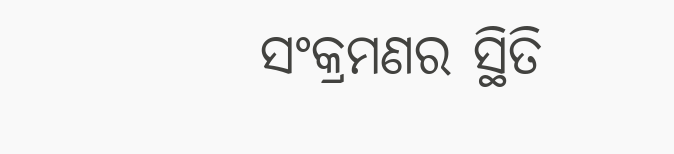ସଂକ୍ରମଣର ସ୍ଥିତି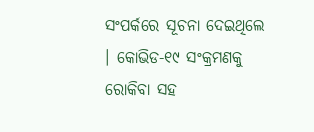ସଂପର୍କରେ ସୂଚନା ଦେଇଥିଲେ । କୋଭିଡ-୧୯ ସଂକ୍ରମଣକୁ ରୋକିବା ସହ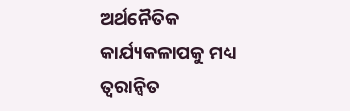ଅର୍ଥନୈତିକ କାର୍ଯ୍ୟକଳାପକୁ ମଧ୍ୟ ତ୍ୱରାନ୍ୱିତ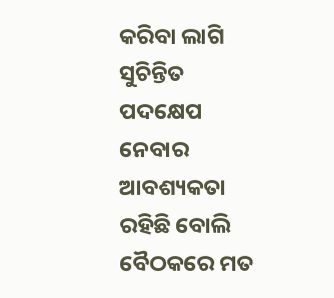କରିବା ଲାଗି ସୁଚିନ୍ତିତ ପଦକ୍ଷେପ ନେବାର ଆବଶ୍ୟକତା ରହିଛି ବୋଲି ବୈଠକରେ ମତ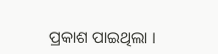ପ୍ରକାଶ ପାଇଥିଲା ।